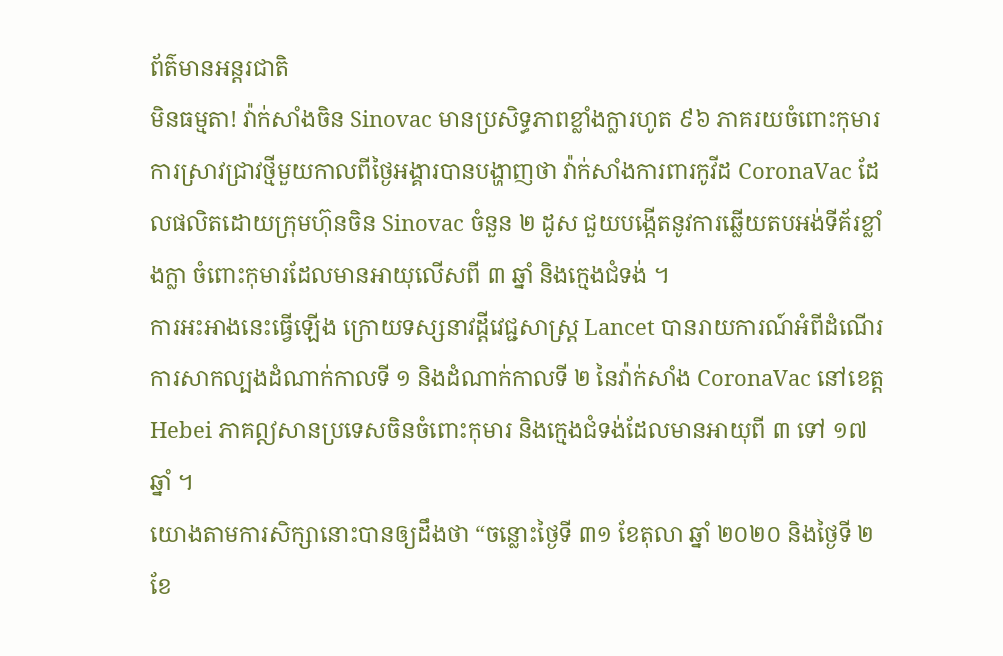ព័ត៌មានអន្ដរជាតិ
មិនធម្មតា! វ៉ាក់សាំងចិន Sinovac មានប្រសិទ្ធភាពខ្លាំងក្លារហូត ៩៦ ភាគរយចំពោះកុមារ
ការស្រាវជ្រាវថ្មីមួយកាលពីថ្ងៃអង្គារបានបង្ហាញថា វ៉ាក់សាំងការពារកូវីដ CoronaVac ដែលផលិតដោយក្រុមហ៊ុនចិន Sinovac ចំនួន ២ ដូស ជួយបង្កើតនូវការឆ្លើយតបអង់ទីគ័រខ្លាំងក្លា ចំពោះកុមារដែលមានអាយុលើសពី ៣ ឆ្នាំ និងក្មេងជំទង់ ។
ការអះអាងនេះធ្វើឡើង ក្រោយទស្សនាវដ្ដីវេជ្ជសាស្ត្រ Lancet បានរាយការណ៍អំពីដំណើរការសាកល្បងដំណាក់កាលទី ១ និងដំណាក់កាលទី ២ នៃវ៉ាក់សាំង CoronaVac នៅខេត្ត Hebei ភាគឦសានប្រទេសចិនចំពោះកុមារ និងក្មេងជំទង់ដែលមានអាយុពី ៣ ទៅ ១៧ ឆ្នាំ ។
យោងតាមការសិក្សានោះបានឲ្យដឹងថា “ចន្លោះថ្ងៃទី ៣១ ខែតុលា ឆ្នាំ ២០២០ និងថ្ងៃទី ២ ខែ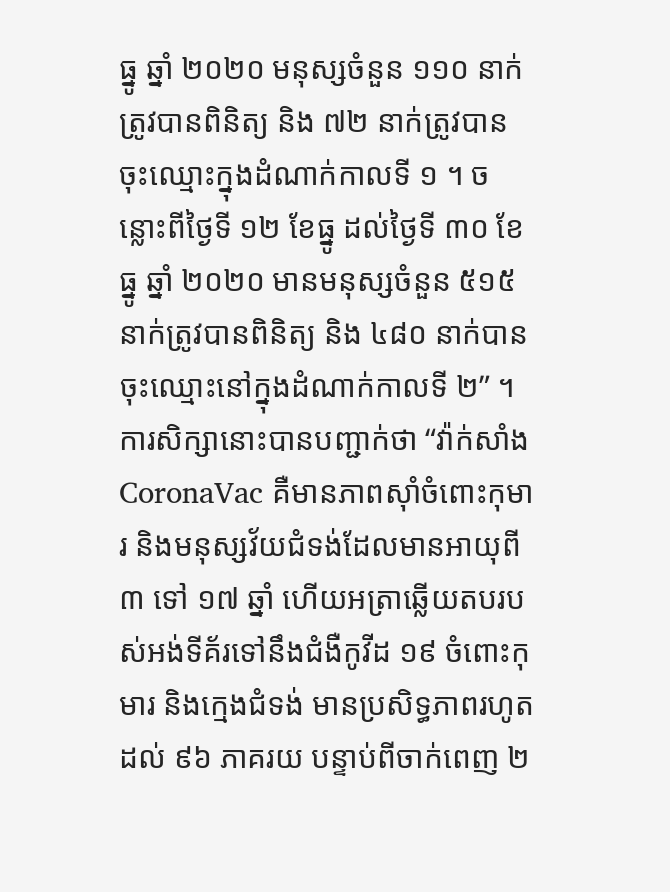ធ្នូ ឆ្នាំ ២០២០ មនុស្សចំនួន ១១០ នាក់ត្រូវបានពិនិត្យ និង ៧២ នាក់ត្រូវបានចុះឈ្មោះក្នុងដំណាក់កាលទី ១ ។ ចន្លោះពីថ្ងៃទី ១២ ខែធ្នូ ដល់ថ្ងៃទី ៣០ ខែធ្នូ ឆ្នាំ ២០២០ មានមនុស្សចំនួន ៥១៥ នាក់ត្រូវបានពិនិត្យ និង ៤៨០ នាក់បានចុះឈ្មោះនៅក្នុងដំណាក់កាលទី ២” ។
ការសិក្សានោះបានបញ្ជាក់ថា “វ៉ាក់សាំង CoronaVac គឺមានភាពស៊ាំចំពោះកុមារ និងមនុស្សវ័យជំទង់ដែលមានអាយុពី ៣ ទៅ ១៧ ឆ្នាំ ហើយអត្រាឆ្លើយតបរបស់អង់ទីគ័រទៅនឹងជំងឺកូវីដ ១៩ ចំពោះកុមារ និងក្មេងជំទង់ មានប្រសិទ្ធភាពរហូតដល់ ៩៦ ភាគរយ បន្ទាប់ពីចាក់ពេញ ២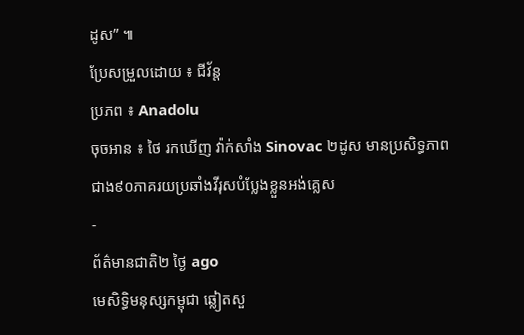ដូស” ៕
ប្រែសម្រួលដោយ ៖ ជីវ័ន្ត
ប្រភព ៖ Anadolu
ចុចអាន ៖ ថៃ រកឃើញ វ៉ាក់សាំង Sinovac ២ដូស មានប្រសិទ្ធភាព ជាង៩០ភាគរយប្រឆាំងវីរុសបំប្លែងខ្លួនអង់គ្លេស
-
ព័ត៌មានជាតិ២ ថ្ងៃ ago
មេសិទ្ធិមនុស្សកម្ពុជា ឆ្លៀតសួ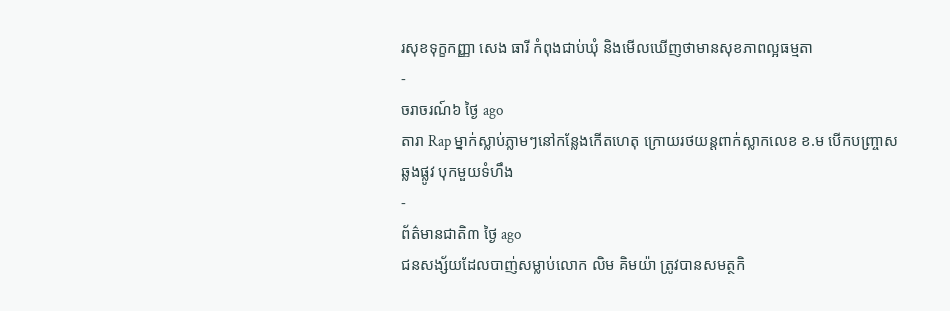រសុខទុក្ខកញ្ញា សេង ធារី កំពុងជាប់ឃុំ និងមើលឃើញថាមានសុខភាពល្អធម្មតា
-
ចរាចរណ៍៦ ថ្ងៃ ago
តារា Rap ម្នាក់ស្លាប់ភ្លាមៗនៅកន្លែងកើតហេតុ ក្រោយរថយន្ដពាក់ស្លាកលេខ ខ.ម បើកបញ្ច្រាសឆ្លងផ្លូវ បុកមួយទំហឹង
-
ព័ត៌មានជាតិ៣ ថ្ងៃ ago
ជនសង្ស័យដែលបាញ់សម្លាប់លោក លិម គិមយ៉ា ត្រូវបានសមត្ថកិ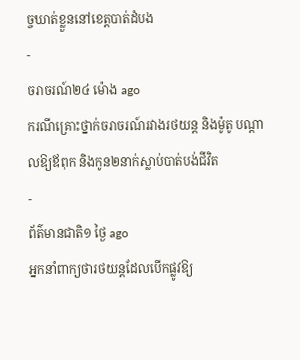ច្ចឃាត់ខ្លួននៅខេត្តបាត់ដំបង
-
ចរាចរណ៍២៤ ម៉ោង ago
ករណីគ្រោះថ្នាក់ចរាចរណ៍រវាងរថយន្ត និងម៉ូតូ បណ្ដាលឱ្យឪពុក និងកូន២នាក់ស្លាប់បាត់បង់ជីវិត
-
ព័ត៌មានជាតិ១ ថ្ងៃ ago
អ្នកនាំពាក្យថារថយន្តដែលបើកផ្លូវឱ្យ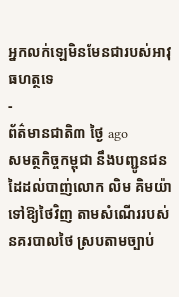អ្នកលក់ឡេមិនមែនជារបស់អាវុធហត្ថទេ
-
ព័ត៌មានជាតិ៣ ថ្ងៃ ago
សមត្ថកិច្ចកម្ពុជា នឹងបញ្ជូនជនដៃដល់បាញ់លោក លិម គិមយ៉ា ទៅឱ្យថៃវិញ តាមសំណើររបស់នគរបាលថៃ ស្របតាមច្បាប់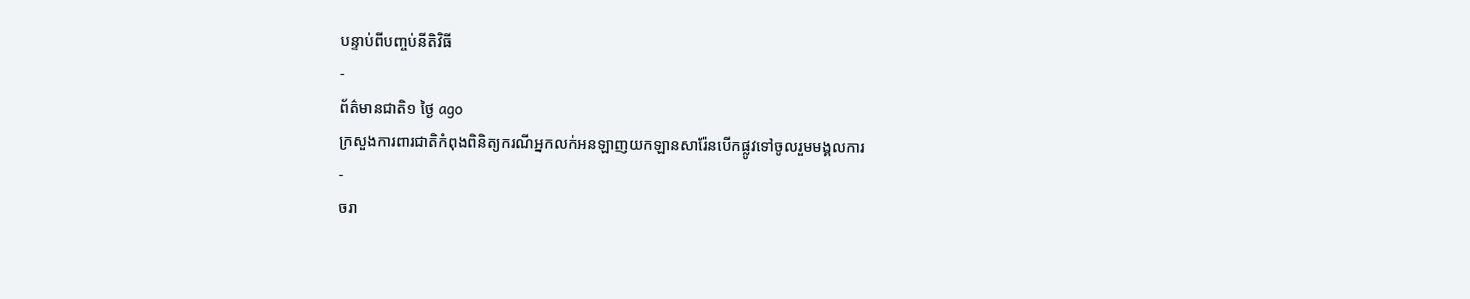បន្ទាប់ពីបញ្ចប់នីតិវិធី
-
ព័ត៌មានជាតិ១ ថ្ងៃ ago
ក្រសួងការពារជាតិកំពុងពិនិត្យករណីអ្នកលក់អនឡាញយកឡានសារ៉ែនបើកផ្លូវទៅចូលរួមមង្គលការ
-
ចរា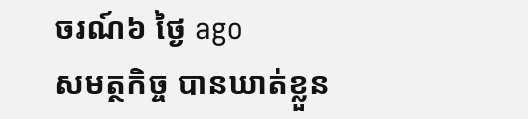ចរណ៍៦ ថ្ងៃ ago
សមត្ថកិច្ច បានឃាត់ខ្លួន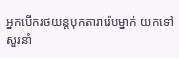អ្នកបើករថយន្តបុកតារារ៉េបម្នាក់ យកទៅសួរនាំ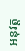អនុវត្ត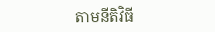តាមនីតិវិធី